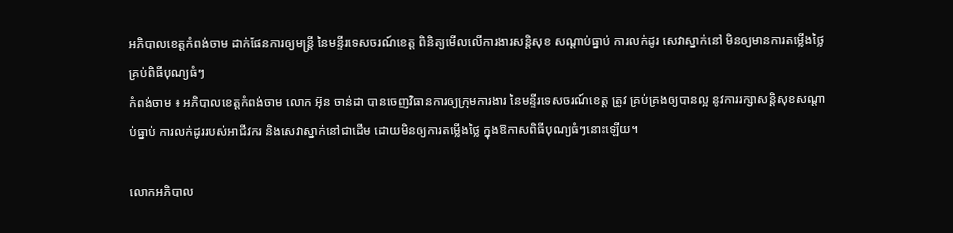អភិបាលខេត្តកំពង់ចាម ដាក់ផែនការឲ្យមន្ត្រី នៃមន្ទីរទេសចរណ៍ខេត្ត ពិនិត្យមើលលើការងារសន្តិសុខ សណ្ដាប់ធ្នាប់ ការលក់ដូរ សេវាស្នាក់នៅ មិនឲ្យមានការតម្លើងថ្លៃ គ្រប់ពិធីបុណ្យធំៗ
កំពង់ចាម ៖ អភិបាលខេត្តកំពង់ចាម លោក អ៊ុន ចាន់ដា បានចេញវិធានការឲ្យក្រុមការងារ នៃមន្ទីរទេសចរណ៍ខេត្ត ត្រូវ គ្រប់គ្រងឲ្យបានល្អ នូវការរក្សាសន្តិសុខសណ្ដាប់ធ្នាប់ ការលក់ដូររបស់អាជីវករ និងសេវាស្នាក់នៅជាដើម ដោយមិនឲ្យការតម្លើងថ្លៃ ក្នុងឱកាសពិធីបុណ្យធំៗនោះឡើយ។

លោកអភិបាល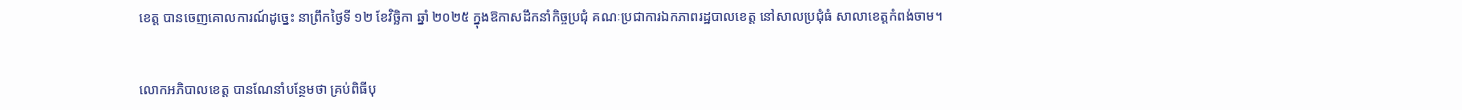ខេត្ត បានចេញគោលការណ៍ដូច្នេះ នាព្រឹកថ្ងៃទី ១២ ខែវិច្ឆិកា ឆ្នាំ ២០២៥ ក្នុងឱកាសដឹកនាំកិច្ចប្រជុំ គណៈប្រជាការឯកភាពរដ្ឋបាលខេត្ត នៅសាលប្រជុំធំ សាលាខេត្តកំពង់ចាម។


លោកអភិបាលខេត្ត បានណែនាំបន្ថែមថា គ្រប់ពិធីបុ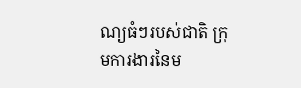ណ្យធំៗរបស់ជាតិ ក្រុមការងារនៃម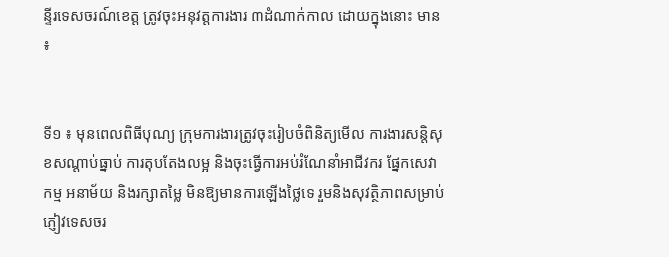ន្ទីរទេសចរណ៍ខេត្ត ត្រូវចុះអនុវត្តការងារ ៣ដំណាក់កាល ដោយក្នុងនោះ មាន ៖


ទី១ ៖ មុនពេលពិធីបុណ្យ ក្រុមការងារត្រូវចុះរៀបចំពិនិត្យមើល ការងារសន្តិសុខសណ្ដាប់ធ្នាប់ ការតុបតែងលម្អ និងចុះធ្វើការអប់រំណែនាំអាជីវករ ផ្នែកសេវាកម្ម អនាម័យ និងរក្សាតម្លៃ មិនឱ្យមានការឡើងថ្លៃទេ រួមនិងសុវត្ថិភាពសម្រាប់ភ្ញៀវទេសចរ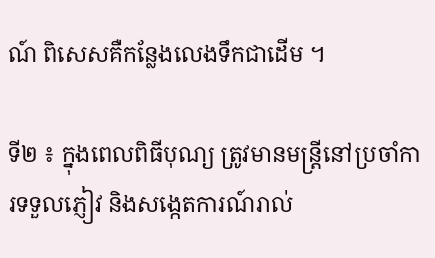ណ៍ ពិសេសគឺកន្លែងលេងទឹកជាដើម ។

ទី២ ៖ ក្នុងពេលពិធីបុណ្យ ត្រូវមានមន្ត្រីនៅប្រចាំការទទួលភ្ញៀវ និងសង្កេតការណ៍រាល់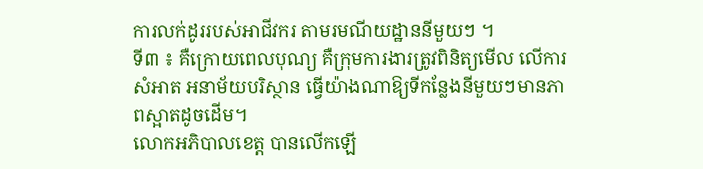ការលក់ដូររបស់អាជីវករ តាមរមណីយដ្ឋាននីមួយៗ ។
ទី៣ ៖ គឺក្រោយពេលបុណ្យ គឺក្រុមការងារត្រូវពិនិត្យមើល លើការសំអាត អនាម័យបរិស្ថាន ធ្វើយ៉ាងណាឱ្យទីកន្លែងនីមួយៗមានភាពស្អាតដូចដើម។
លោកអភិបាលខេត្ត បានលើកឡើ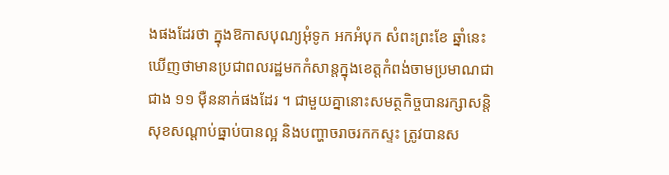ងផងដែរថា ក្នុងឱកាសបុណ្យអុំទូក អកអំបុក សំពះព្រះខែ ឆ្នាំនេះ ឃើញថាមានប្រជាពលរដ្ឋមកកំសាន្តក្នុងខេត្តកំពង់ចាមប្រមាណជាជាង ១១ ម៉ឺននាក់ផងដែរ ។ ជាមួយគ្នានោះសមត្ថកិច្ចបានរក្សាសន្តិសុខសណ្ដាប់ធ្នាប់បានល្អ និងបញ្ហាចរាចរកកស្ទះ ត្រូវបានស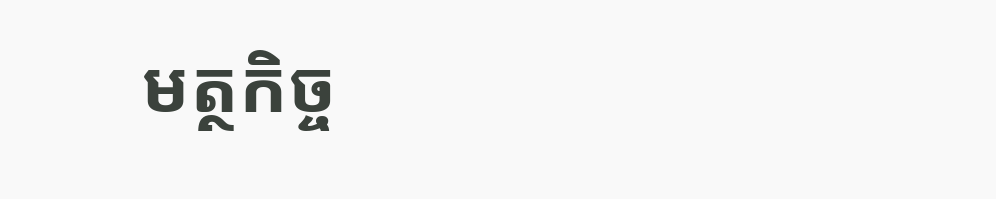មត្ថកិច្ច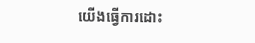យើងធ្វើការដោះ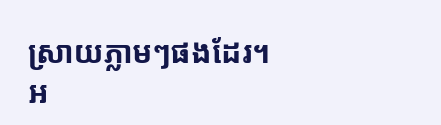ស្រាយភ្លាមៗផងដែរ។
អ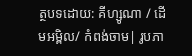ត្ថបទដោយ: គីហ្សូណា / ដើមអម្ពិល/ កំពង់ចាម| រូបភា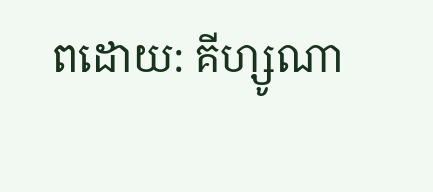ពដោយ: គីហ្សូណា